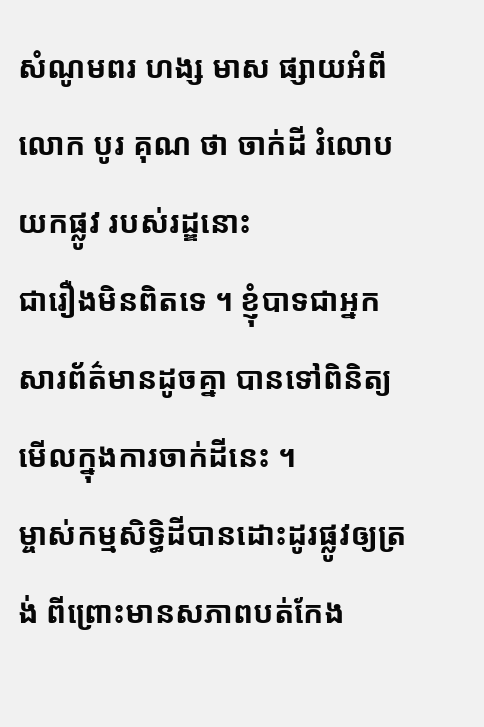សំណូមពរ ហង្ស មាស ផ្សាយអំពី លោក បូរ គុណ ថា ចាក់ដី រំលោបយកផ្លូវ របស់រដ្ឌនោះ
ជារឿងមិនពិតទេ ។ ខ្ញុំបាទជាអ្នកសារព័ត៌មានដូចគ្នា បានទៅពិនិត្យមើលក្នុងការចាក់ដីនេះ ។
ម្ចាស់កម្មសិទ្ធិដីបានដោះដូរផ្លូវឲ្យត្រង់ ពីព្រោះមានសភាពបត់កែង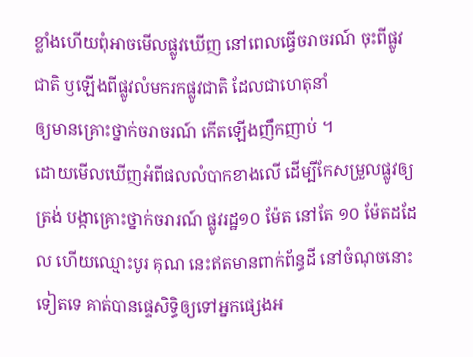ខ្លាំងហើយពុំអាចមើលផ្លូវឃើញ នៅពេលធ្វើចរាចរណ៍ ចុះពីផ្លូវជាតិ ឫឡើងពីផ្លូវលំមករកផ្លូវជាតិ ដែលជាហេតុនាំ
ឲ្យមានគ្រោះថ្នាក់ចរាចរណ៍ កើតឡើងញឹកញាប់ ។
ដោយមើលឃើញអំពីផលលំបាកខាងលើ ដើម្បីកែសម្រួលផ្លូវឲ្យត្រង់ បង្កាគ្រោះថ្នាក់ចរារណ៍ ផ្លូវរដ្ឋ១០ ម៉ែត នៅតែ ១០ ម៉ែតដដែល ហើយឈ្មោះបូរ គុណ នេះឥតមានពាក់ព័ន្ធដី នៅចំណុចនោះទៀតទេ គាត់បានផ្ទេសិទ្ធិឲ្យទៅអ្នកផ្សេងអ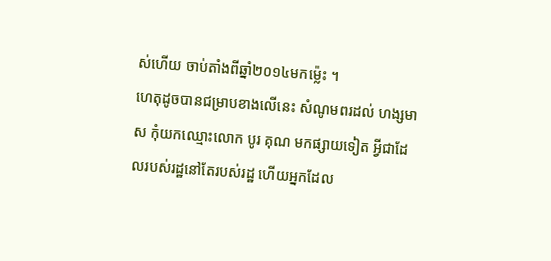ស់ហើយ ចាប់តាំងពីឆ្នាំ២០១៤មកម្ល៉េះ ។
ហេតុដូចបានជម្រាបខាងលើនេះ សំណូមពរដល់ ហង្សមាស កុំយកឈ្មោះលោក បូរ គុណ មកផ្សាយទៀត អ្វីជាដែលរបស់រដ្ឋនៅតែរបស់រដ្ឋ ហើយអ្នកដែល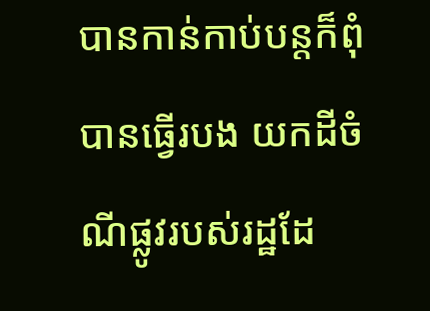បានកាន់កាប់បន្តក៏ពុំបានធ្វើរបង យកដីចំណីផ្លូវរបស់រដ្ឋដែ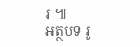រ ៕
អត្ថបទ រូ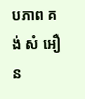បភាព គង់ សំ អឿន